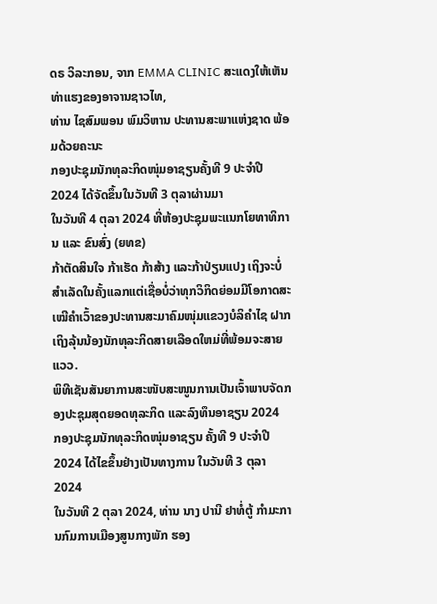ດຣ ວິລະກອນ, ຈາກ EMMA CLINIC ສະແດງໃຫ້ເຫັນທ່າແຮງຂອງອາຈານຊາວໄທ,
ທ່ານ ໄຊສົມພອນ ພົມວິຫານ ປະທານສະພາແຫ່ງຊາດ ພ້ອມດ້ວຍຄະນະ
ກອງປະຊຸມນັກທຸລະກິດໜຸ່ມອາຊຽນຄັ້ງທີ 9 ປະຈໍາປີ 2024 ໄດ້ຈັດຂຶ້ນໃນວັນທີ 3 ຕຸລາຜ່ານມາ
ໃນວັນທີ 4 ຕຸລາ 2024 ທີ່ຫ້ອງປະຊຸມພະແນກໂຍທາທິການ ແລະ ຂົນສົ່ງ (ຍທຂ)
ກ້າຕັດສິນໃຈ ກ້າເຮັດ ກ້າສ້າງ ແລະກ້າປ່ຽນແປງ ເຖິງຈະບໍ່ສໍາເລັດໃນຄັ້ງແລກແຕ່ເຊື່ອບໍ່ວ່າທຸກວິກິດຍ່ອມມີໂອກາດສະເໝີຄໍາເວົ້າຂອງປະທານສະມາຄົມໜຸ່ມແຂວງບໍລິຄໍາໄຊ ຝາກເຖິງລຸ້ນນ້ອງນັກທຸລະກິດສາຍເລືອດໃຫມ່ທີ່ພ້ອມຈະສາຍແວວ.
ພິທີເຊັນສັນຍາການສະໜັບສະໜູນການເປັນເຈົ້າພາບຈັດກອງປະຊຸມສຸດຍອດທຸລະກິດ ແລະລົງທຶນອາຊຽນ 2024
ກອງປະຊຸມນັກທຸລະກິດໜຸ່ມອາຊຽນ ຄັ້ງທີ 9 ປະຈໍາປີ 2024 ໄດ້ໄຂຂຶ້ນຢ່າງເປັນທາງການ ໃນວັນທີ 3 ຕຸລາ 2024
ໃນວັນທີ 2 ຕຸລາ 2024, ທ່ານ ນາງ ປານີ ຢາທໍ່ຕູ້ ກໍາມະການກົມການເມືອງສູນກາງພັກ ຮອງ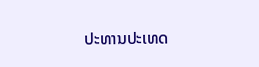ປະທານປະເທດ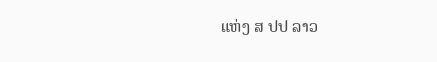ແຫ່ງ ສ ປປ ລາວ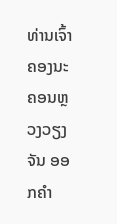ທ່ານເຈົ້າຄອງນະຄອນຫຼວງວຽງຈັນ ອອກຄຳ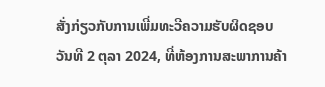ສັ່ງກ່ຽວກັບການເພີ່ມທະວີຄວາມຮັບຜິດຊອບ
ວັນທີ 2 ຕຸລາ 2024, ທີ່ຫ້ອງການສະພາການຄ້າ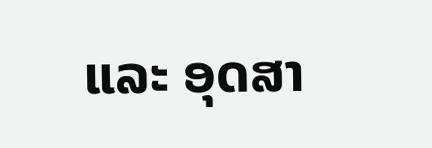ແລະ ອຸດສາ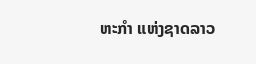ຫະກຳ ແຫ່ງຊາດລາວ